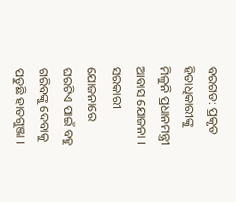ବରଗଡ: ପ୍ରକୃତ ହିତାଧିକାରୀଙ୍କୁ ମିଳୁନି ପ୍ରଧାନମନ୍ତ୍ରୀ ଆବାସ ଯୋଜନା । ସରକାରୀ ଯୋଜନାରେ ଘରଟିଏ ପାଇଁ ବହୁ ଗରିବଙ୍କୁ ଦେବାକୁ ପଡୁଛି ହାତଗୁଞ୍ଜା ।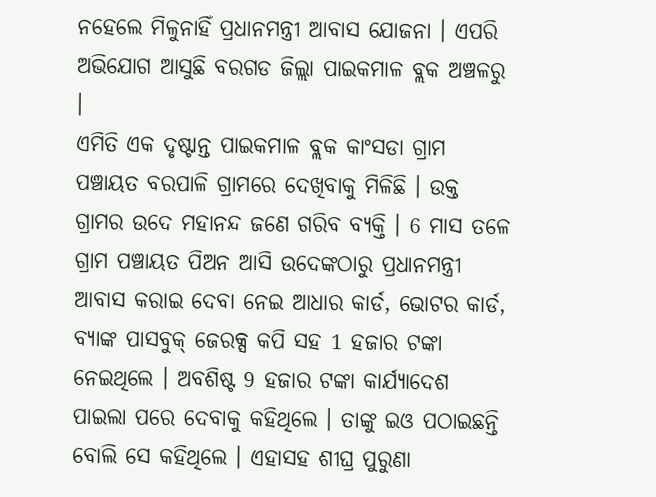ନହେଲେ ମିଳୁନାହିଁ ପ୍ରଧାନମନ୍ତ୍ରୀ ଆବାସ ଯୋଜନା । ଏପରି ଅଭିଯୋଗ ଆସୁଛି ବରଗଡ ଜିଲ୍ଲା ପାଇକମାଳ ବ୍ଲକ ଅଞ୍ଚଳରୁ ।
ଏମିତି ଏକ ଦୃଷ୍ଟାନ୍ତ ପାଇକମାଳ ବ୍ଲକ କାଂସଡା ଗ୍ରାମ ପଞ୍ଚାୟତ ବରପାଳି ଗ୍ରାମରେ ଦେଖିବାକୁ ମିଳିଛି । ଉକ୍ତ ଗ୍ରାମର ଉଦେ ମହାନନ୍ଦ ଜଣେ ଗରିବ ବ୍ୟକ୍ତି । 6 ମାସ ତଳେ ଗ୍ରାମ ପଞ୍ଚାୟତ ପିଅନ ଆସି ଉଦେଙ୍କଠାରୁ ପ୍ରଧାନମନ୍ତ୍ରୀ ଆବାସ କରାଇ ଦେବା ନେଇ ଆଧାର କାର୍ଡ, ଭୋଟର କାର୍ଡ, ବ୍ୟାଙ୍କ ପାସବୁକ୍ ଜେରକ୍ସ କପି ସହ 1 ହଜାର ଟଙ୍କା ନେଇଥିଲେ । ଅବଶିଷ୍ଟ 9 ହଜାର ଟଙ୍କା କାର୍ଯ୍ୟାଦେଶ ପାଇଲା ପରେ ଦେବାକୁ କହିଥିଲେ । ତାଙ୍କୁ ଇଓ ପଠାଇଛନ୍ତି ବୋଲି ସେ କହିଥିଲେ । ଏହାସହ ଶୀଘ୍ର ପୁରୁଣା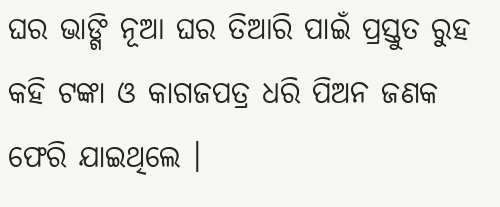ଘର ଭାଙ୍ଗି ନୂଆ ଘର ତିଆରି ପାଇଁ ପ୍ରସ୍ତୁତ ରୁହ କହି ଟଙ୍କା ଓ କାଗଜପତ୍ର ଧରି ପିଅନ ଜଣକ ଫେରି ଯାଇଥିଲେ ।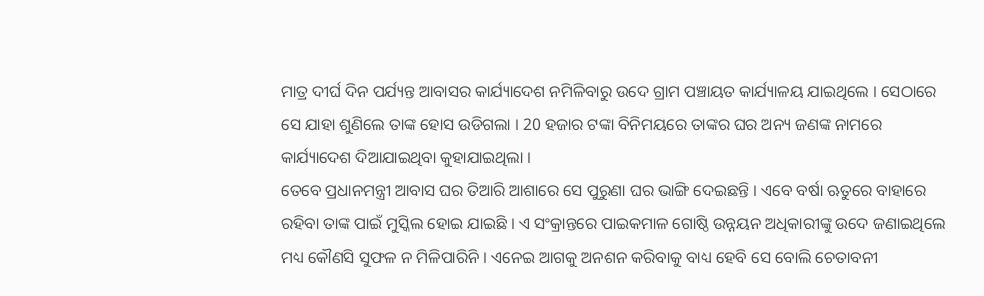ମାତ୍ର ଦୀର୍ଘ ଦିନ ପର୍ଯ୍ୟନ୍ତ ଆବାସର କାର୍ଯ୍ୟାଦେଶ ନମିଳିବାରୁ ଉଦେ ଗ୍ରାମ ପଞ୍ଚାୟତ କାର୍ଯ୍ୟାଳୟ ଯାଇଥିଲେ । ସେଠାରେ ସେ ଯାହା ଶୁଣିଲେ ତାଙ୍କ ହୋସ ଉଡିଗଲା । 20 ହଜାର ଟଙ୍କା ବିନିମୟରେ ତାଙ୍କର ଘର ଅନ୍ୟ ଜଣଙ୍କ ନାମରେ କାର୍ଯ୍ୟାଦେଶ ଦିଆଯାଇଥିବା କୁହାଯାଇଥିଲା ।
ତେବେ ପ୍ରଧାନମନ୍ତ୍ରୀ ଆବାସ ଘର ତିଆରି ଆଶାରେ ସେ ପୁରୁଣା ଘର ଭାଙ୍ଗି ଦେଇଛନ୍ତି । ଏବେ ବର୍ଷା ଋତୁରେ ବାହାରେ ରହିବା ତାଙ୍କ ପାଇଁ ମୁସ୍କିଲ ହୋଇ ଯାଇଛି । ଏ ସଂକ୍ରାନ୍ତରେ ପାଇକମାଳ ଗୋଷ୍ଠି ଉନ୍ନୟନ ଅଧିକାରୀଙ୍କୁ ଉଦେ ଜଣାଇଥିଲେ ମଧ୍ୟ କୌଣସି ସୁଫଳ ନ ମିଳିପାରିନି । ଏନେଇ ଆଗକୁ ଅନଶନ କରିବାକୁ ବାଧ୍ୟ ହେବି ସେ ବୋଲି ଚେତାବନୀ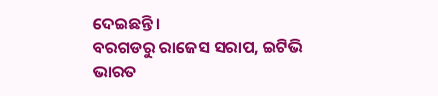ଦେଇଛନ୍ତି ।
ବରଗଡରୁ ରାଜେସ ସରାପ, ଇଟିଭି ଭାରତ